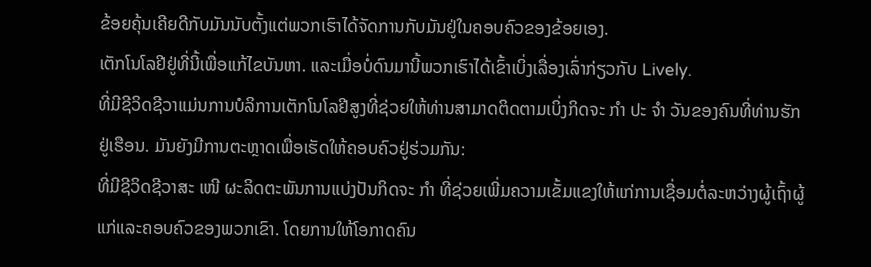ຂ້ອຍຄຸ້ນເຄີຍດີກັບມັນນັບຕັ້ງແຕ່ພວກເຮົາໄດ້ຈັດການກັບມັນຢູ່ໃນຄອບຄົວຂອງຂ້ອຍເອງ.
ເຕັກໂນໂລຢີຢູ່ທີ່ນີ້ເພື່ອແກ້ໄຂບັນຫາ. ແລະເມື່ອບໍ່ດົນມານີ້ພວກເຮົາໄດ້ເຂົ້າເບິ່ງເລື່ອງເລົ່າກ່ຽວກັບ Lively.
ທີ່ມີຊີວິດຊີວາແມ່ນການບໍລິການເຕັກໂນໂລຢີສູງທີ່ຊ່ວຍໃຫ້ທ່ານສາມາດຕິດຕາມເບິ່ງກິດຈະ ກຳ ປະ ຈຳ ວັນຂອງຄົນທີ່ທ່ານຮັກຢູ່ເຮືອນ. ມັນຍັງມີການຕະຫຼາດເພື່ອເຮັດໃຫ້ຄອບຄົວຢູ່ຮ່ວມກັນ:
ທີ່ມີຊີວິດຊີວາສະ ເໜີ ຜະລິດຕະພັນການແບ່ງປັນກິດຈະ ກຳ ທີ່ຊ່ວຍເພີ່ມຄວາມເຂັ້ມແຂງໃຫ້ແກ່ການເຊື່ອມຕໍ່ລະຫວ່າງຜູ້ເຖົ້າຜູ້ແກ່ແລະຄອບຄົວຂອງພວກເຂົາ. ໂດຍການໃຫ້ໂອກາດຄົນ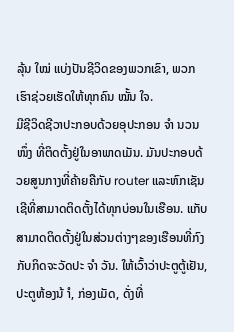ລຸ້ນ ໃໝ່ ແບ່ງປັນຊີວິດຂອງພວກເຂົາ, ພວກເຮົາຊ່ວຍເຮັດໃຫ້ທຸກຄົນ ໝັ້ນ ໃຈ.
ມີຊີວິດຊີວາປະກອບດ້ວຍອຸປະກອນ ຈຳ ນວນ ໜຶ່ງ ທີ່ຕິດຕັ້ງຢູ່ໃນອາພາດເມັນ. ມັນປະກອບດ້ວຍສູນກາງທີ່ຄ້າຍຄືກັບ router ແລະຫົກເຊັນເຊີທີ່ສາມາດຕິດຕັ້ງໄດ້ທຸກບ່ອນໃນເຮືອນ. ແກັບສາມາດຕິດຕັ້ງຢູ່ໃນສ່ວນຕ່າງໆຂອງເຮືອນທີ່ກົງກັບກິດຈະວັດປະ ຈຳ ວັນ. ໃຫ້ເວົ້າວ່າປະຕູຕູ້ເຢັນ, ປະຕູຫ້ອງນ້ ຳ, ກ່ອງເມັດ, ດັ່ງທີ່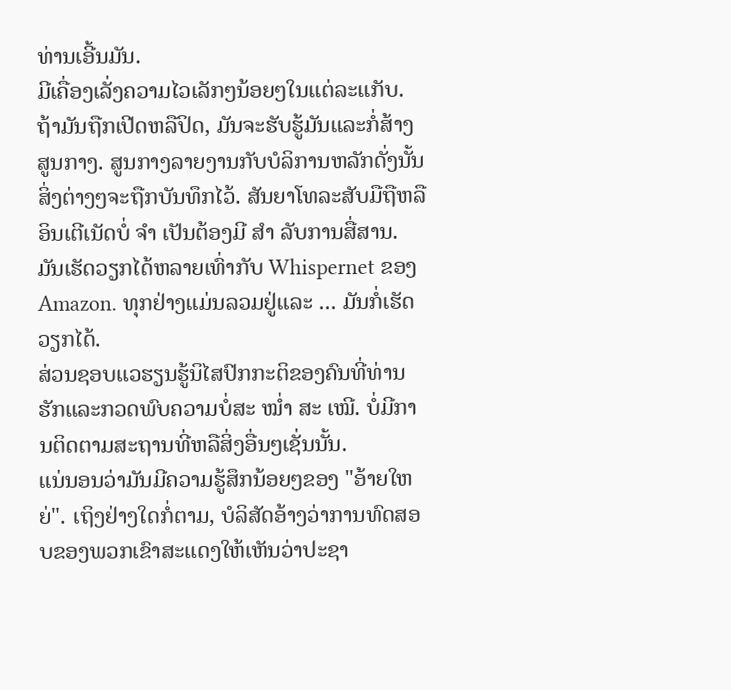ທ່ານເອີ້ນມັນ.
ມີເຄື່ອງເລັ່ງຄວາມໄວເລັກໆນ້ອຍໆໃນແຕ່ລະແກັບ. ຖ້າມັນຖືກເປີດຫລືປິດ, ມັນຈະຮັບຮູ້ມັນແລະກໍ່ສ້າງສູນກາງ. ສູນກາງລາຍງານກັບບໍລິການຫລັກດັ່ງນັ້ນສິ່ງຕ່າງໆຈະຖືກບັນທຶກໄວ້. ສັນຍາໂທລະສັບມືຖືຫລືອິນເຕີເນັດບໍ່ ຈຳ ເປັນຕ້ອງມີ ສຳ ລັບການສື່ສານ. ມັນເຮັດວຽກໄດ້ຫລາຍເທົ່າກັບ Whispernet ຂອງ Amazon. ທຸກຢ່າງແມ່ນລວມຢູ່ແລະ ... ມັນກໍ່ເຮັດວຽກໄດ້.
ສ່ວນຊອບແວຮຽນຮູ້ນິໄສປົກກະຕິຂອງຄົນທີ່ທ່ານຮັກແລະກວດພົບຄວາມບໍ່ສະ ໝໍ່າ ສະ ເໝີ. ບໍ່ມີການຕິດຕາມສະຖານທີ່ຫລືສິ່ງອື່ນໆເຊັ່ນນັ້ນ.
ແນ່ນອນວ່າມັນມີຄວາມຮູ້ສຶກນ້ອຍໆຂອງ "ອ້າຍໃຫຍ່". ເຖິງຢ່າງໃດກໍ່ຕາມ, ບໍລິສັດອ້າງວ່າການທົດສອບຂອງພວກເຂົາສະແດງໃຫ້ເຫັນວ່າປະຊາ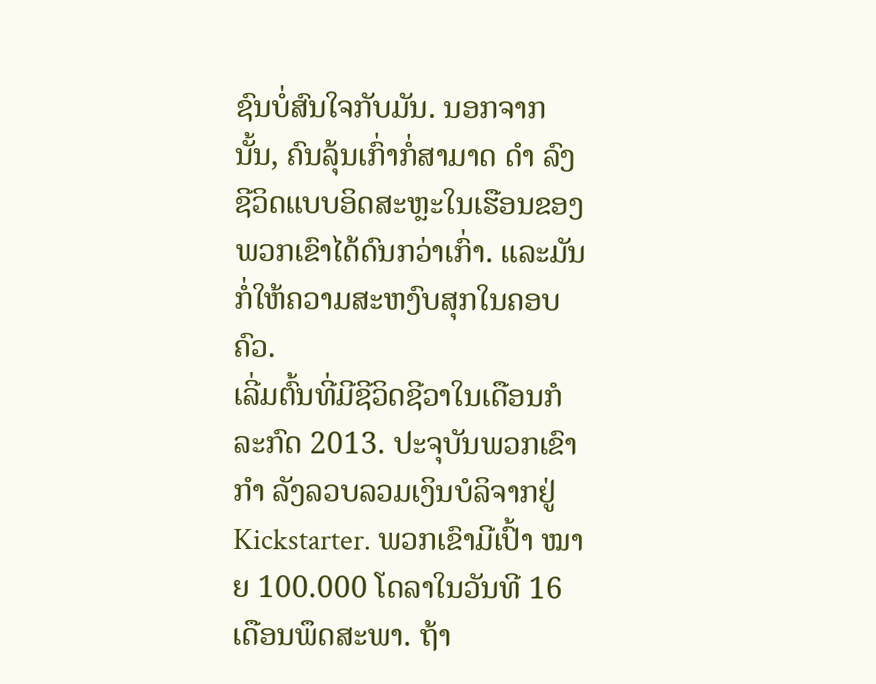ຊົນບໍ່ສົນໃຈກັບມັນ. ນອກຈາກນັ້ນ, ຄົນລຸ້ນເກົ່າກໍ່ສາມາດ ດຳ ລົງຊີວິດແບບອິດສະຫຼະໃນເຮືອນຂອງພວກເຂົາໄດ້ດົນກວ່າເກົ່າ. ແລະມັນກໍ່ໃຫ້ຄວາມສະຫງົບສຸກໃນຄອບຄົວ.
ເລີ່ມຕົ້ນທີ່ມີຊີວິດຊີວາໃນເດືອນກໍລະກົດ 2013. ປະຈຸບັນພວກເຂົາ ກຳ ລັງລວບລວມເງິນບໍລິຈາກຢູ່ Kickstarter. ພວກເຂົາມີເປົ້າ ໝາຍ 100.000 ໂດລາໃນວັນທີ 16 ເດືອນພຶດສະພາ. ຖ້າ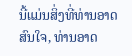ນີ້ແມ່ນສິ່ງທີ່ທ່ານອາດສົນໃຈ, ທ່ານອາດ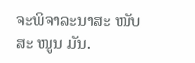ຈະພິຈາລະນາສະ ໜັບ ສະ ໜູນ ມັນ.